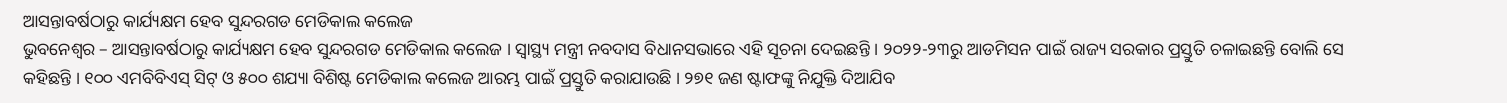ଆସନ୍ତାବର୍ଷଠାରୁ କାର୍ଯ୍ୟକ୍ଷମ ହେବ ସୁନ୍ଦରଗଡ ମେଡିକାଲ କଲେଜ
ଭୁବନେଶ୍ୱର – ଆସନ୍ତାବର୍ଷଠାରୁ କାର୍ଯ୍ୟକ୍ଷମ ହେବ ସୁନ୍ଦରଗଡ ମେଡିକାଲ କଲେଜ । ସ୍ୱାସ୍ଥ୍ୟ ମନ୍ତ୍ରୀ ନବଦାସ ବିଧାନସଭାରେ ଏହି ସୂଚନା ଦେଇଛନ୍ତି । ୨୦୨୨-୨୩ରୁ ଆଡମିସନ ପାଇଁ ରାଜ୍ୟ ସରକାର ପ୍ରସ୍ତୁତି ଚଳାଇଛନ୍ତି ବୋଲି ସେ କହିଛନ୍ତି । ୧୦୦ ଏମବିବିଏସ୍ ସିଟ୍ ଓ ୫୦୦ ଶଯ୍ୟା ବିଶିଷ୍ଟ ମେଡିକାଲ କଲେଜ ଆରମ୍ଭ ପାଇଁ ପ୍ରସ୍ତୁତି କରାଯାଉଛି । ୨୭୧ ଜଣ ଷ୍ଟାଫଙ୍କୁ ନିଯୁକ୍ତି ଦିଆଯିବ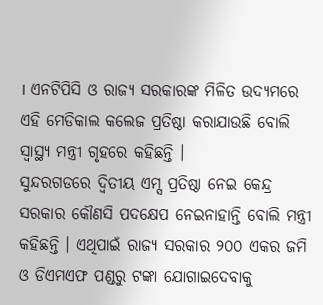। ଏନଟିପିସି ଓ ରାଜ୍ୟ ସରକାରଙ୍କ ମିଳିତ ଉଦ୍ୟମରେ ଏହି ମେଡିକାଲ କଲେଜ ପ୍ରତିଷ୍ଠା କରାଯାଉଛି ବୋଲି ସ୍ୱାସ୍ଥ୍ୟ ମନ୍ତ୍ରୀ ଗୃହରେ କହିଛନ୍ତି ।
ସୁନ୍ଦରଗଡରେ ଦ୍ୱିତୀୟ ଏମ୍ସ ପ୍ରତିଷ୍ଠା ନେଇ କେନ୍ଦ୍ର ସରକାର କୌଣସି ପଦକ୍ଷେପ ନେଇନାହାନ୍ତି ବୋଲି ମନ୍ତ୍ରୀ କହିଛନ୍ତି । ଏଥିପାଇଁ ରାଜ୍ୟ ସରକାର ୨୦୦ ଏକର ଜମି ଓ ଡିଏମଏଫ ପଣ୍ଡରୁ ଟଙ୍କା ଯୋଗାଇଦେବାକୁ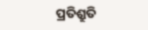ପ୍ରତିଶ୍ରୁତି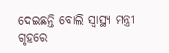ଦେଇଛନ୍ତି ବୋଲି ସ୍ୱାସ୍ଥ୍ୟ ମନ୍ତ୍ରୀ ଗୃହରେ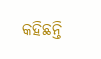କହିଛନ୍ତି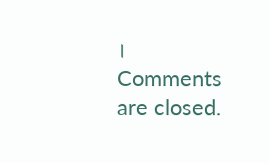।
Comments are closed.